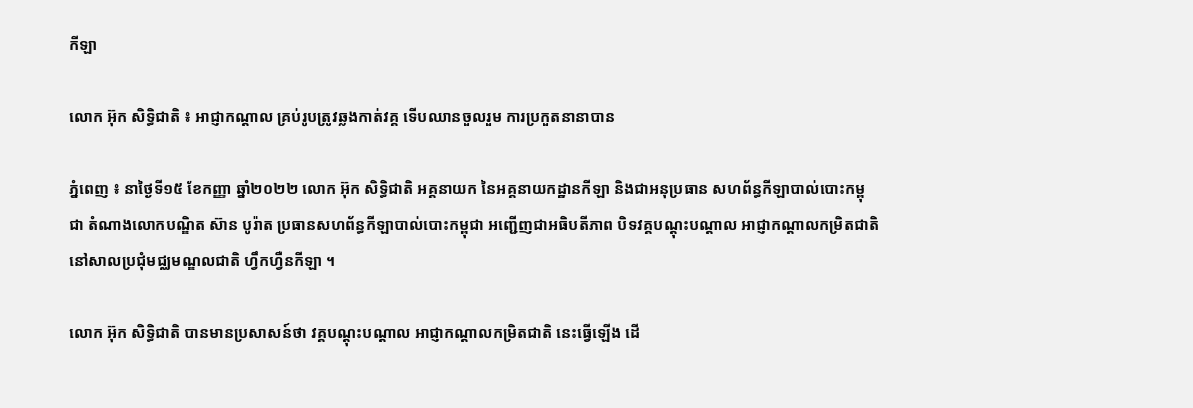កីឡា

លោក អ៊ុក សិទ្ធិជាតិ ៖ អាជ្ញាកណ្ដាល គ្រប់រូបត្រូវឆ្លងកាត់វគ្គ ទើបឈានចួលរួម ការប្រកួតនានាបាន

ភ្នំពេញ ៖ នាថ្ងៃទី១៥ ខែកញ្ញា ឆ្នាំ២០២២ លោក អ៊ុក សិទ្ធិជាតិ អគ្គនាយក នៃអគ្គនាយកដ្ឋានកីឡា និងជាអនុប្រធាន សហព័ន្ធកីឡាបាល់បោះកម្ពុជា តំណាងលោកបណ្ឌិត ស៊ាន បូរ៉ាត ប្រធានសហព័ន្ធកីឡាបាល់បោះកម្ពុជា អញ្ជើញជាអធិបតីភាព បិទវគ្គបណ្ដុះបណ្ដាល អាជ្ញាកណ្ដាលកម្រិតជាតិ នៅសាលប្រជុំមជ្ឈមណ្ឌលជាតិ ហ្វឹកហ្វឺនកីឡា ។

លោក អ៊ុក សិទ្ធិជាតិ បានមានប្រសាសន៍ថា វគ្គបណ្ដុះបណ្ដាល អាជ្ញាកណ្ដាលកម្រិតជាតិ នេះធ្វើឡើង ដើ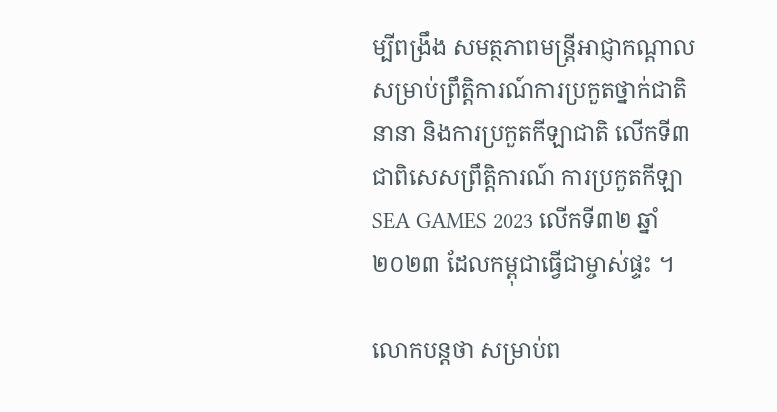ម្បីពង្រឹង សមត្ថភាពមន្ត្រីអាជ្ញាកណ្តាល សម្រាប់ព្រឹត្តិការណ៍ការប្រកួតថ្នាក់ជាតិនានា និងការប្រកួតកីឡាជាតិ លើកទី៣ ជាពិសេសព្រឹត្តិការណ៍ ការប្រកួតកីឡា SEA GAMES 2023 លើកទី៣២ ឆ្នាំ២០២៣ ដែលកម្ពុជាធ្វើជាម្ចាស់ផ្ទះ ។

លោកបន្តថា សម្រាប់ព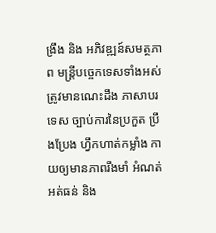ង្រឹង និង អភិវឌ្ឍន៍សមត្ថភាព មន្ត្រីបច្ចេកទេសទាំងអស់ត្រូវមានណេះដឹង ភាសាបរទេស ច្បាប់ការនៃប្រកួត ប្រឹងប្រែង ហ្វឹកហាត់កម្លាំង កាយឲ្យមានភាពរឹងមាំ អំណត់អត់ធន់ និង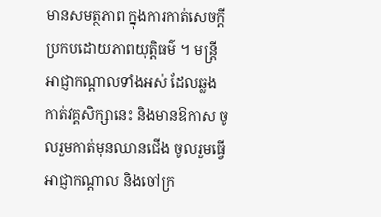មានសមត្ថភាព ក្នុងការកាត់សេចក្តីប្រកបដោយភាពយុត្តិធម៌ ។ មន្ត្រីអាជ្ញាកណ្តាលទាំងអស់ ដែលឆ្លងកាត់វគ្គសិក្សានេះ និងមានឱកាស ចូលរួមកាត់មុនឈានជើង ចូលរួមធ្វើអាជ្ញាកណ្តាល និងចៅក្រ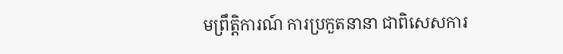មព្រឹត្តិការណ៍ ការប្រកួតនានា ជាពិសេសការ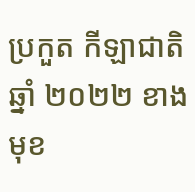ប្រកួត កីឡាជាតិ ឆ្នាំ ២០២២ ខាងមុខ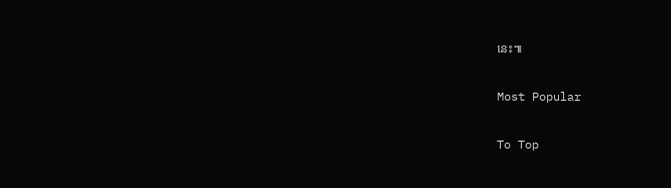នេះ៕

Most Popular

To Top